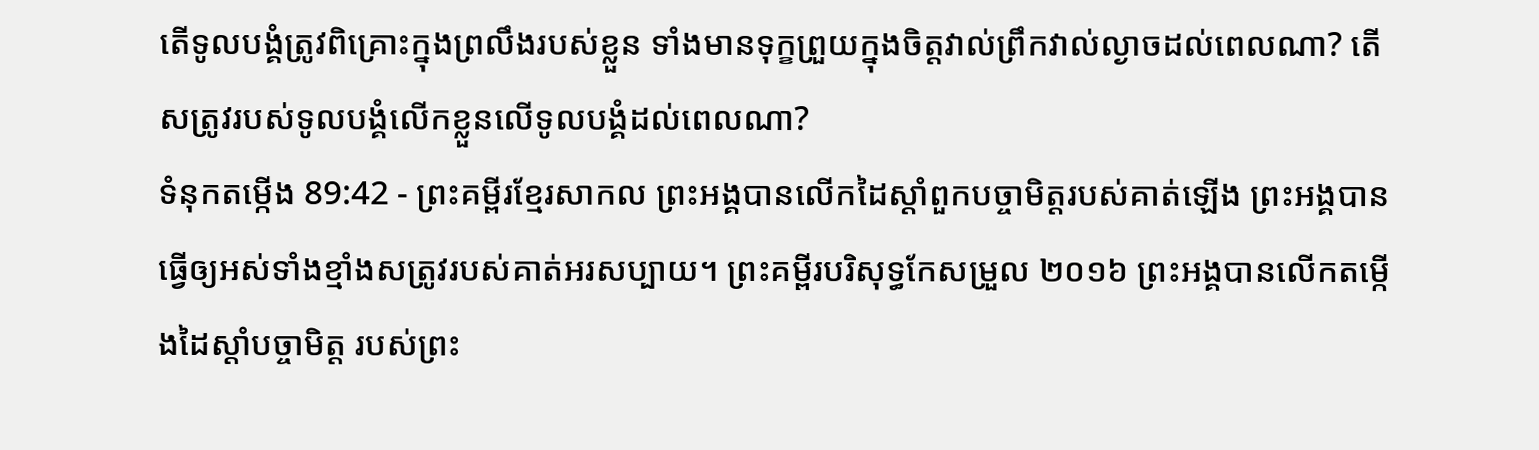តើទូលបង្គំត្រូវពិគ្រោះក្នុងព្រលឹងរបស់ខ្លួន ទាំងមានទុក្ខព្រួយក្នុងចិត្តវាល់ព្រឹកវាល់ល្ងាចដល់ពេលណា? តើសត្រូវរបស់ទូលបង្គំលើកខ្លួនលើទូលបង្គំដល់ពេលណា?
ទំនុកតម្កើង 89:42 - ព្រះគម្ពីរខ្មែរសាកល ព្រះអង្គបានលើកដៃស្ដាំពួកបច្ចាមិត្តរបស់គាត់ឡើង ព្រះអង្គបានធ្វើឲ្យអស់ទាំងខ្មាំងសត្រូវរបស់គាត់អរសប្បាយ។ ព្រះគម្ពីរបរិសុទ្ធកែសម្រួល ២០១៦ ព្រះអង្គបានលើកតម្កើងដៃស្តាំបច្ចាមិត្ត របស់ព្រះ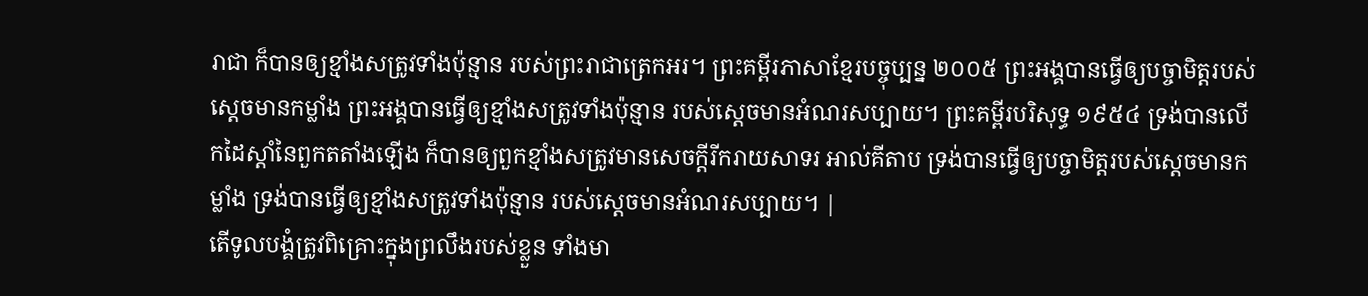រាជា ក៏បានឲ្យខ្មាំងសត្រូវទាំងប៉ុន្មាន របស់ព្រះរាជាត្រេកអរ។ ព្រះគម្ពីរភាសាខ្មែរបច្ចុប្បន្ន ២០០៥ ព្រះអង្គបានធ្វើឲ្យបច្ចាមិត្តរបស់ស្ដេចមានកម្លាំង ព្រះអង្គបានធ្វើឲ្យខ្មាំងសត្រូវទាំងប៉ុន្មាន របស់ស្ដេចមានអំណរសប្បាយ។ ព្រះគម្ពីរបរិសុទ្ធ ១៩៥៤ ទ្រង់បានលើកដៃស្តាំនៃពួកតតាំងឡើង ក៏បានឲ្យពួកខ្មាំងសត្រូវមានសេចក្ដីរីករាយសាទរ អាល់គីតាប ទ្រង់បានធ្វើឲ្យបច្ចាមិត្តរបស់ស្ដេចមានកម្លាំង ទ្រង់បានធ្វើឲ្យខ្មាំងសត្រូវទាំងប៉ុន្មាន របស់ស្ដេចមានអំណរសប្បាយ។ |
តើទូលបង្គំត្រូវពិគ្រោះក្នុងព្រលឹងរបស់ខ្លួន ទាំងមា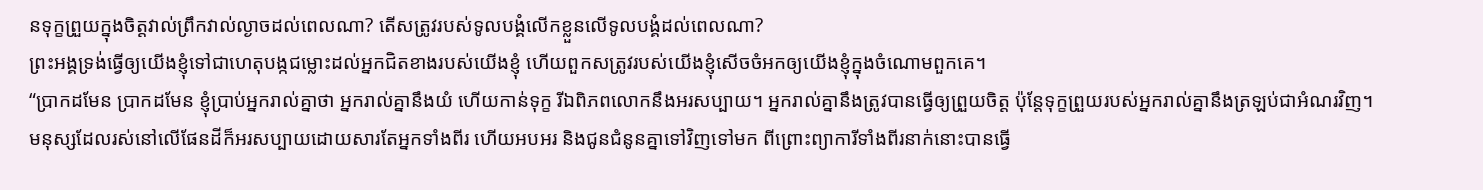នទុក្ខព្រួយក្នុងចិត្តវាល់ព្រឹកវាល់ល្ងាចដល់ពេលណា? តើសត្រូវរបស់ទូលបង្គំលើកខ្លួនលើទូលបង្គំដល់ពេលណា?
ព្រះអង្គទ្រង់ធ្វើឲ្យយើងខ្ញុំទៅជាហេតុបង្កជម្លោះដល់អ្នកជិតខាងរបស់យើងខ្ញុំ ហើយពួកសត្រូវរបស់យើងខ្ញុំសើចចំអកឲ្យយើងខ្ញុំក្នុងចំណោមពួកគេ។
“ប្រាកដមែន ប្រាកដមែន ខ្ញុំប្រាប់អ្នករាល់គ្នាថា អ្នករាល់គ្នានឹងយំ ហើយកាន់ទុក្ខ រីឯពិភពលោកនឹងអរសប្បាយ។ អ្នករាល់គ្នានឹងត្រូវបានធ្វើឲ្យព្រួយចិត្ត ប៉ុន្តែទុក្ខព្រួយរបស់អ្នករាល់គ្នានឹងត្រឡប់ជាអំណរវិញ។
មនុស្សដែលរស់នៅលើផែនដីក៏អរសប្បាយដោយសារតែអ្នកទាំងពីរ ហើយអបអរ និងជូនជំនូនគ្នាទៅវិញទៅមក ពីព្រោះព្យាការីទាំងពីរនាក់នោះបានធ្វើ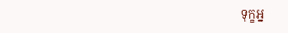ទុក្ខអ្ន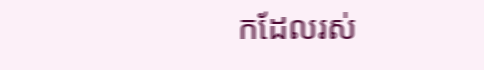កដែលរស់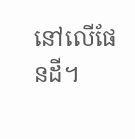នៅលើផែនដី។